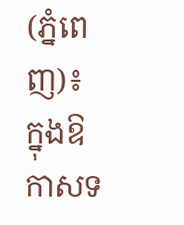(ភ្នំពេញ)៖ ក្នុងឱកាសទ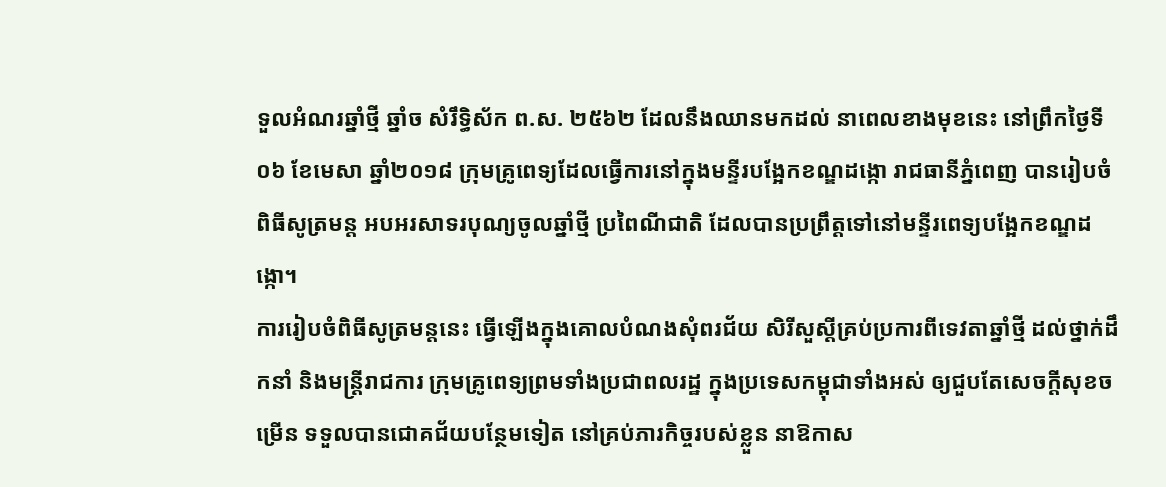ទួលអំណរឆ្នាំថ្មី ឆ្នាំច សំរឹទ្ធិស័ក ព.ស. ២៥៦២ ដែលនឹងឈានមកដល់ នាពេលខាងមុខនេះ នៅព្រឹកថ្ងៃទី០៦ ខែមេសា ឆ្នាំ២០១៨ ក្រុមគ្រូពេទ្យដែលធ្វើការនៅក្នុងមន្ទីរបង្អែកខណ្ឌដង្កោ រាជធានីភ្នំពេញ បានរៀបចំពិធីសូត្រមន្ត អបអរសាទរបុណ្យចូលឆ្នាំថ្មី ប្រពៃណីជាតិ ដែលបានប្រព្រឹត្តទៅនៅមន្ទីរពេទ្យបង្អែកខណ្ឌដង្កោ។
ការរៀបចំពិធីសូត្រមន្ដនេះ ធ្វើឡើងក្នុងគោលបំណងសុំពរជ័យ សិរីសួស្តីគ្រប់ប្រការពីទេវតាឆ្នាំថ្មី ដល់ថ្នាក់ដឹកនាំ និងមន្រ្ដីរាជការ ក្រុមគ្រូពេទ្យព្រមទាំងប្រជាពលរដ្ឋ ក្នុងប្រទេសកម្ពុជាទាំងអស់ ឲ្យជួបតែសេចក្តីសុខចម្រើន ទទួលបានជោគជ័យបន្ថែមទៀត នៅគ្រប់ភារកិច្ចរបស់ខ្លួន នាឱកាស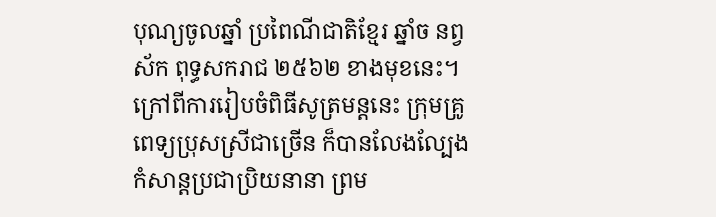បុណ្យចូលឆ្នាំ ប្រពៃណីជាតិខ្មែរ ឆ្នាំច នព្វស័ក ពុទ្ធសករាជ ២៥៦២ ខាងមុខនេះ។
ក្រៅពីការរៀបចំពិធីសូត្រមន្ដនេះ ក្រុមគ្រូពេទ្យប្រុសស្រីជាច្រើន ក៏បានលែងល្បែងកំសាន្ដប្រជាប្រិយនានា ព្រម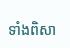ទាំងពិសា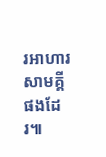រអាហារសាមគ្គីផងដែរ៕